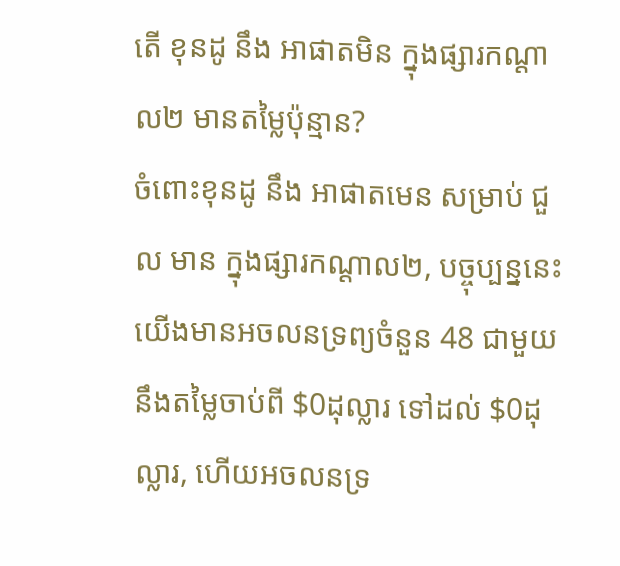តើ ខុនដូ នឹង អាផាតមិន ក្នុងផ្សារកណ្ដាល២ មានតម្លៃប៉ុន្មាន?
ចំពោះខុនដូ នឹង អាផាតមេន សម្រាប់ ជួល មាន ក្នុងផ្សារកណ្ដាល២, បច្ចុប្បន្ននេះយើងមានអចលនទ្រព្យចំនួន 48 ជាមួយនឹងតម្លៃចាប់ពី $0ដុល្លារ ទៅដល់ $0ដុល្លារ, ហើយអចលនទ្រ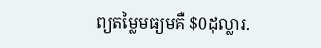ព្យតម្លៃមធ្យមគឺ $0ដុល្លារ.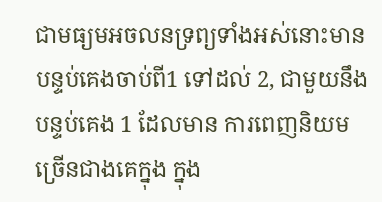ជាមធ្យមអចលនទ្រព្យទាំងអស់នោះមានបន្ទប់គេងចាប់ពី1 ទៅដល់ 2, ជាមួយនឹងបន្ទប់គេង 1 ដែលមាន ការពេញនិយមច្រើនជាងគេក្នុង ក្នុង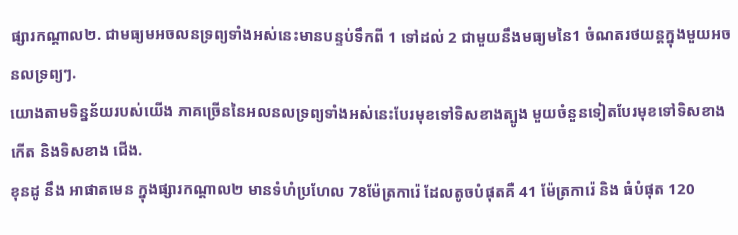ផ្សារកណ្ដាល២. ជាមធ្យមអចលនទ្រព្យទាំងអស់នេះមានបន្ទប់ទឹកពី 1 ទៅដល់ 2 ជាមួយនឹងមធ្យមនៃ1 ចំណតរថយន្តក្នុងមួយអចនលទ្រព្យៗ.
យោងតាមទិន្នន័យរបស់យើង ភាគច្រើននៃអលនលទ្រព្យទាំងអស់នេះបែរមុខទៅទិសខាងត្បូង មួយចំនួនទៀតបែរមុខទៅទិសខាង កើត និងទិសខាង ជើង.
ខុនដូ នឹង អាផាតមេន ក្នុងផ្សារកណ្ដាល២ មានទំហំប្រហែល 78ម៉ែត្រការ៉េ ដែលតូចបំផុតគឺ 41 ម៉ែត្រការ៉េ និង ធំបំផុត 120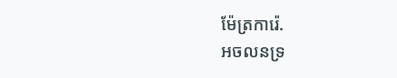ម៉ែត្រការ៉េ.
អចលនទ្រ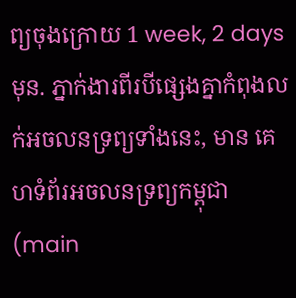ព្យចុងក្រោយ 1 week, 2 days មុន. ភ្នាក់ងារពីរបីផ្សេងគ្នាកំពុងលក់អចលនទ្រព្យទាំងនេះ, មាន គេហទំព័រអចលនទ្រព្យកម្ពុជា (main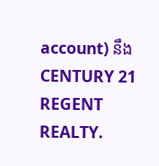account) នឹង CENTURY 21 REGENT REALTY.